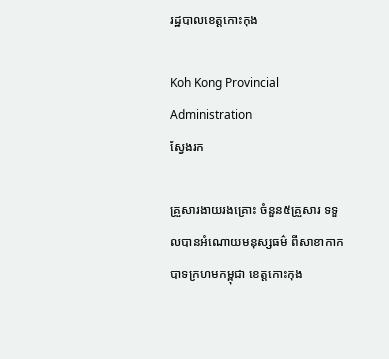រដ្ឋបាលខេត្តកោះកុង

Koh Kong Provincial Administration
ស្វែងរក

គ្រួសារងាយរងគ្រោះ ចំនួន៥គ្រួសារ ទទួលបានអំណោយមនុស្សធម៌ ពីសាខាកាកបាទក្រហមកម្ពុជា ខេត្តកោះកុង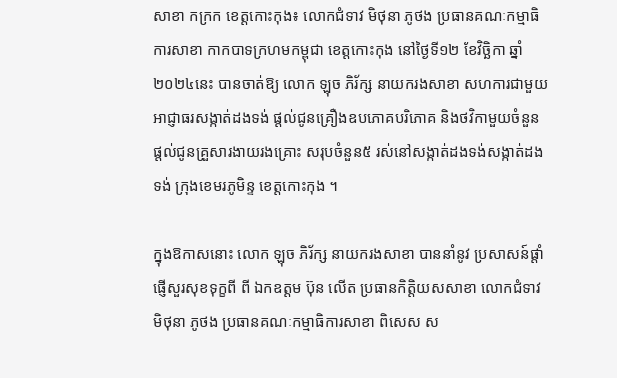សាខា កក្រក ខេត្តកោះកុង៖ លោកជំទាវ មិថុនា ភូថង ប្រធានគណៈកម្មាធិការសាខា កាកបាទក្រហមកម្ពុជា ខេត្តកោះកុង នៅថ្ងៃទី១២ ខែវិច្ឆិកា ឆ្នាំ២០២៤នេះ បានចាត់ឱ្យ លោក ឡុច ភិរ័ក្ស នាយករងសាខា សហការជាមួយអាជ្ញាធរសង្កាត់ដងទង់ ផ្តល់ជូនគ្រឿងឧបភោគបរិភោគ និងថវិកាមួយចំនួន ផ្តល់ជូនគ្រួសារងាយរងគ្រោះ សរុបចំនួន៥ រស់នៅសង្កាត់ដងទង់សង្កាត់ដងទង់ ក្រុងខេមរភូមិន្ទ ខេត្តកោះកុង ។

ក្នុងឱកាសនោះ លោក ឡុច ភិរ័ក្ស នាយករងសាខា បាននាំនូវ ប្រសាសន៍ផ្ដាំផ្ញើសួរសុខទុក្ខពី ពី ឯកឧត្តម ប៊ុន លើត ប្រធានកិត្តិយសសាខា លោកជំទាវ មិថុនា ភូថង ប្រធានគណៈកម្មាធិការសាខា ពិសេស ស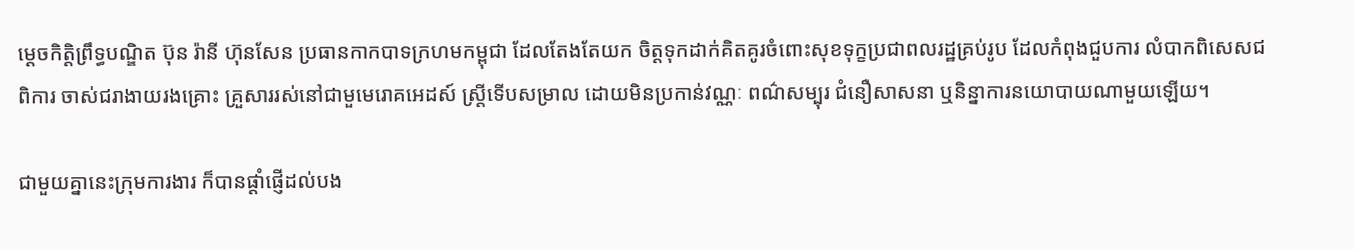ម្ដេចកិត្តិព្រឹទ្ធបណ្ឌិត ប៊ុន រ៉ានី ហ៊ុនសែន ប្រធានកាកបាទក្រហមកម្ពុជា ដែលតែងតែយក ចិត្តទុកដាក់គិតគូរចំពោះសុខទុក្ខប្រជាពលរដ្ឋគ្រប់រូប ដែលកំពុងជួបការ លំបាកពិសេសជពិការ ចាស់ជរាងាយរងគ្រោះ គ្រួសាររស់នៅជាមួមេរោគអេដស៍ ស្រ្តីទើបសម្រាល ដោយមិនប្រកាន់វណ្ណៈ ពណ៌សម្បុរ ជំនឿសាសនា ឬនិន្នាការនយោបាយណាមួយឡើយ។

ជាមួយគ្នានេះក្រុមការងារ ក៏បានផ្តាំផ្ញើដល់បង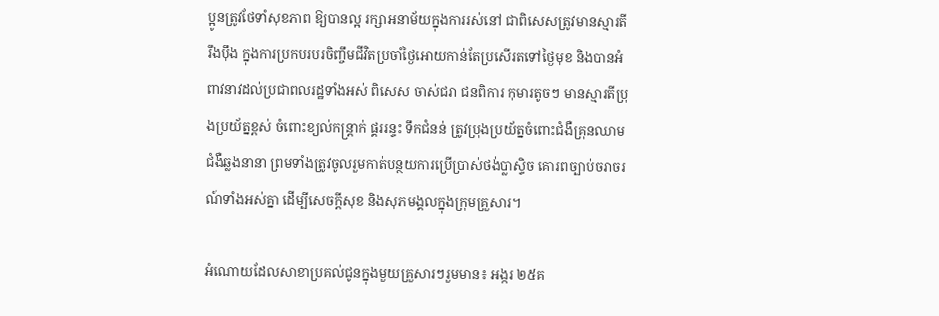ប្អូនត្រូវថែទាំសុខភាព ឱ្យបានល្អ រក្សាអនាម័យក្នុងការរស់នៅ ជាពិសេសត្រូវមានស្មារតីរឹងប៉ឹង ក្នុងការប្រកបរបរចិញ្ចឹមជីវិតប្រចាំថ្ងៃអោយកាន់តែប្រសើរតទៅថ្ងៃមុខ និងបានអំពាវនាវដល់ប្រជាពលរដ្ឋទាំងអស់ ពិសេស ចាស់ជរា ជនពិការ កុមារតូចៗ មានស្មារតីប្រុងប្រយ័ត្នខ្ពស់ ចំពោះខ្យល់កន្ត្រាក់ ផ្គររន្ទះ ទឹកជំនន់ ត្រូវប្រុងប្រយ័ត្នចំពោះជំងឺគ្រុនឈាម ជំងឺឆ្លងនានា ព្រមទាំងត្រូវចូលរួមកាត់បន្ថយការប្រើប្រាស់ថង់ប្លាស្ទិច គោរពច្បាប់ចរាចរណ៍ទាំងអស់គ្នា ដើម្បីសេចក្តីសុខ និងសុភមង្គលក្នុងក្រុមគ្រួសារ។

អំណោយដែលសាខាប្រគល់ជូនក្នុងមួយគ្រួសារៗរួមមាន៖ អង្ករ ២៥គ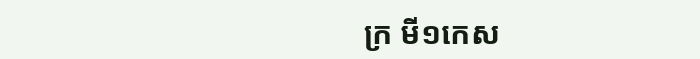ក្រ មី១កេស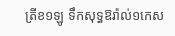ត្រីខ១ឡូ ទឹកសុទ្ធឱរ៉ាល់១កេស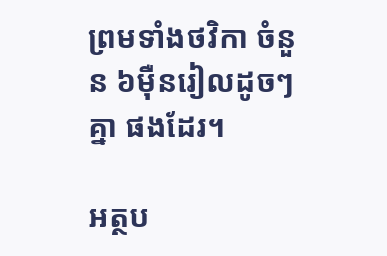ព្រមទាំងថវិកា ចំនួន ៦ម៉ឺនរៀលដូចៗគ្នា ផងដែរ។

អត្ថប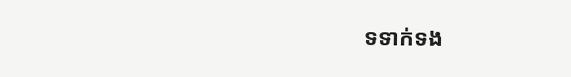ទទាក់ទង